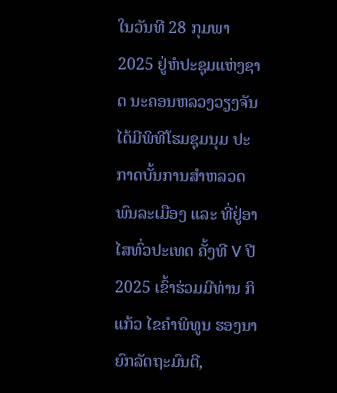ໃນວັນທີ 28 ກຸມພາ 2025 ຢູ່ຫໍປະຊຸມແຫ່ງຊາດ ນະຄອນຫລວງວຽງຈັນ ໄດ້ມີພິທີໂຮມຊຸມນຸມ ປະກາດບັ້ນການສຳຫລວດພົນລະເມືອງ ແລະ ທີ່ຢູ່ອາໄສທົ່ວປະເທດ ຄັ້ງທີ V ປີ 2025 ເຂົ້າຮ່ວມມີທ່ານ ກິແກ້ວ ໄຂຄຳພິທູນ ຮອງນາຍົກລັດຖະມົນຕີ,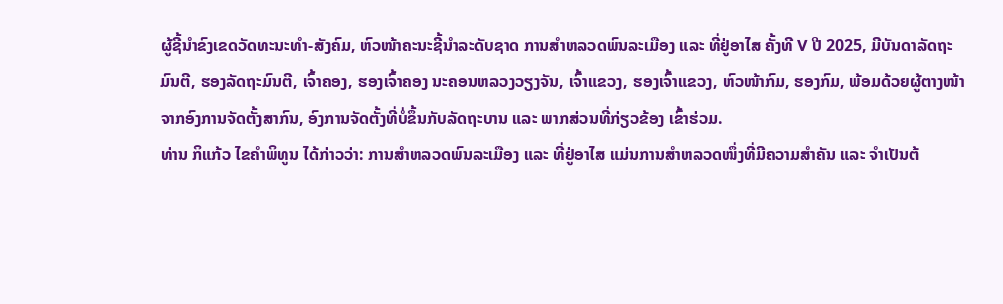ຜູ້ຊີ້ນຳຂົງເຂດວັດທະນະທຳ-ສັງຄົມ, ຫົວໜ້າຄະນະຊີ້ນຳລະດັບຊາດ ການສຳຫລວດພົນລະເມືອງ ແລະ ທີ່ຢູ່ອາໄສ ຄັ້ງທີ V ປີ 2025, ມີບັນດາລັດຖະມົນຕີ, ຮອງລັດຖະມົນຕີ, ເຈົ້າຄອງ, ຮອງເຈົ້າຄອງ ນະຄອນຫລວງວຽງຈັນ, ເຈົ້າແຂວງ, ຮອງເຈົ້າແຂວງ, ຫົວໜ້າກົມ, ຮອງກົມ, ພ້ອມດ້ວຍຜູ້ຕາງໜ້າຈາກອົງການຈັດຕັ້ງສາກົນ, ອົງການຈັດຕັ້ງທີ່ບໍ່ຂຶ້ນກັບລັດຖະບານ ແລະ ພາກສ່ວນທີ່ກ່ຽວຂ້ອງ ເຂົ້າຮ່ວມ.
ທ່ານ ກິແກ້ວ ໄຂຄຳພິທູນ ໄດ້ກ່າວວ່າ: ການສໍາຫລວດພົນລະເມືອງ ແລະ ທີ່ຢູ່ອາໄສ ແມ່ນການສໍາຫລວດໜຶ່ງທີ່ມີຄວາມສໍາຄັນ ແລະ ຈໍາເປັນຕ້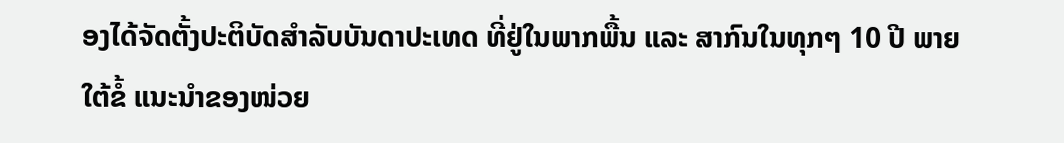ອງໄດ້ຈັດຕັ້ງປະຕິບັດສໍາລັບບັນດາປະເທດ ທີ່ຢູ່ໃນພາກພື້ນ ແລະ ສາກົນໃນທຸກໆ 10 ປີ ພາຍໃຕ້ຂໍ້ ແນະນໍາຂອງໜ່ວຍ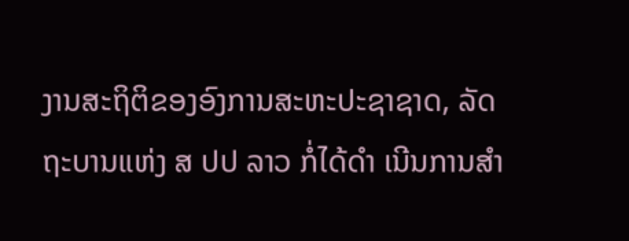ງານສະຖິຕິຂອງອົງການສະຫະປະຊາຊາດ, ລັດຖະບານແຫ່ງ ສ ປປ ລາວ ກໍ່ໄດ້ດໍາ ເນີນການສໍາ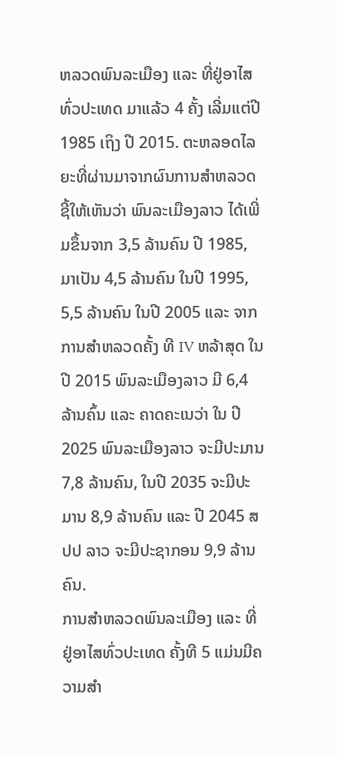ຫລວດພົນລະເມືອງ ແລະ ທີ່ຢູ່ອາໄສທົ່ວປະເທດ ມາແລ້ວ 4 ຄັ້ງ ເລີ່ມແຕ່ປີ 1985 ເຖິງ ປີ 2015. ຕະຫລອດໄລຍະທີ່ຜ່ານມາຈາກຜົນການສໍາຫລວດຊີ້ໃຫ້ເຫັນວ່າ ພົນລະເມືອງລາວ ໄດ້ເພີ່ມຂຶ້ນຈາກ 3,5 ລ້ານຄົນ ປີ 1985, ມາເປັນ 4,5 ລ້ານຄົນ ໃນປີ 1995, 5,5 ລ້ານຄົນ ໃນປີ 2005 ແລະ ຈາກການສໍາຫລວດຄັ້ງ ທີ IV ຫລ້າສຸດ ໃນປີ 2015 ພົນລະເມືອງລາວ ມີ 6,4 ລ້ານຄົ້ນ ແລະ ຄາດຄະເນວ່າ ໃນ ປີ 2025 ພົນລະເມືອງລາວ ຈະມີປະມານ 7,8 ລ້ານຄົນ, ໃນປີ 2035 ຈະມີປະມານ 8,9 ລ້ານຄົນ ແລະ ປີ 2045 ສປປ ລາວ ຈະມີປະຊາກອນ 9,9 ລ້ານຄົນ.
ການສໍາຫລວດພົນລະເມືອງ ແລະ ທີ່ຢູ່ອາໄສທົ່ວປະເທດ ຄັ້ງທີ 5 ແມ່ນມີຄວາມສໍາ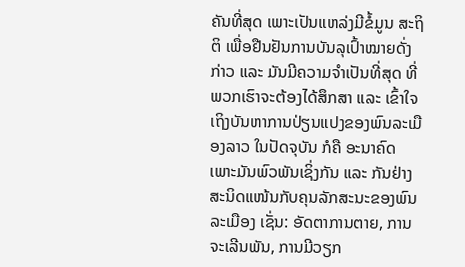ຄັນທີ່ສຸດ ເພາະເປັນແຫລ່ງມີຂໍ້ມູນ ສະຖິຕິ ເພື່ອຢືນຢັນການບັນລຸເປົ້າໝາຍດັ່ງກ່າວ ແລະ ມັນມີຄວາມຈໍາເປັນທີ່ສຸດ ທີ່ພວກເຮົາຈະຕ້ອງໄດ້ສຶກສາ ແລະ ເຂົ້າໃຈ ເຖິງບັນຫາການປ່ຽນແປງຂອງພົນລະເມືອງລາວ ໃນປັດຈຸບັນ ກໍຄື ອະນາຄົດ ເພາະມັນພົວພັນເຊິ່ງກັນ ແລະ ກັນຢ່າງສະນິດແໜ້ນກັບຄຸນລັກສະນະຂອງພົນລະເມືອງ ເຊັ່ນ: ອັດຕາການຕາຍ, ການຈະເລີນພັນ, ການມີວຽກ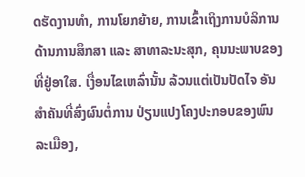ດຮັດງານທໍາ, ການໂຍກຍ້າຍ, ການເຂົ້າເຖິງການບໍລິການດ້ານການສຶກສາ ແລະ ສາທາລະນະສຸກ, ຄຸນນະພາບຂອງທີ່ຢູ່ອາໃສ. ເງື່ອນໄຂເຫລົ່ານັ້ນ ລ້ວນແຕ່ເປັນປັດໄຈ ອັນສໍາຄັນທີ່ສົ່ງຜົນຕໍ່ການ ປ່ຽນແປງໂຄງປະກອບຂອງພົນລະເມືອງ,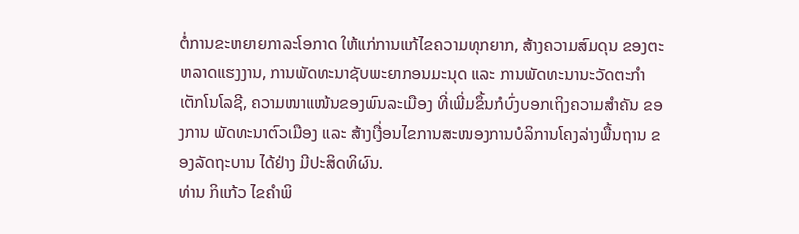ຕໍ່ການຂະຫຍາຍກາລະໂອກາດ ໃຫ້ແກ່ການແກ້ໄຂຄວາມທຸກຍາກ, ສ້າງຄວາມສົມດຸນ ຂອງຕະຫລາດແຮງງານ, ການພັດທະນາຊັບພະຍາກອນມະນຸດ ແລະ ການພັດທະນານະວັດຕະກຳເຕັກໂນໂລຊີ, ຄວາມໜາແໜ້ນຂອງພົນລະເມືອງ ທີ່ເພີ່ມຂຶ້ນກໍບົ່ງບອກເຖິງຄວາມສໍາຄັນ ຂອງການ ພັດທະນາຕົວເມືອງ ແລະ ສ້າງເງື່ອນໄຂການສະໜອງການບໍລິການໂຄງລ່າງພື້ນຖານ ຂອງລັດຖະບານ ໄດ້ຢ່າງ ມີປະສິດທິຜົນ.
ທ່ານ ກິແກ້ວ ໄຂຄຳພິ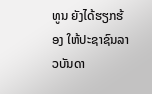ທູນ ຍັງໄດ້ຮຽກຮ້ອງ ໃຫ້ປະຊາຊົນລາວບັນດາ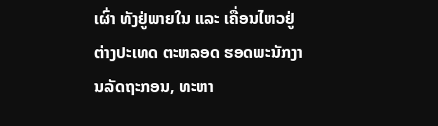ເຜົ່າ ທັງຢູ່ພາຍໃນ ແລະ ເຄື່ອນໄຫວຢູ່ຕ່າງປະເທດ ຕະຫລອດ ຮອດພະນັກງານລັດຖະກອນ, ທະຫາ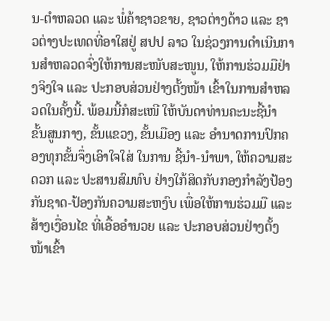ນ-ຕຳຫລວດ ແລະ ພໍ່ຄ້າຊາວຂາຍ, ຊາວຕ່າງດ້າວ ແລະ ຊາວຕ່າງປະເທດທີ່ອາໃສຢູ່ ສປປ ລາວ ໃນຊ່ວງການດໍາເນີນການສໍາຫລວດຈົ່ງໃຫ້ການສະໜັບສະໜູນ, ໃຫ້ການຮ່ວມມືຢ່າງຈິງໃຈ ແລະ ປະກອບສ່ວນຢ່າງຕັ້ງໜ້າ ເຂົ້າໃນການສໍາຫລວດໃນຄັ້ງນີ້. ພ້ອມນີ້ກໍສະເໜີ ໃຫ້ບັນດາທ່ານຄະນະຊີ້ນໍາ ຂັ້ນສູນກາງ, ຂັ້ນແຂວງ, ຂັ້ນເມືອງ ແລະ ອໍານາດການປົກຄອງທຸກຂັ້ນຈຶ່ງເອົາໃຈໃສ່ ໃນການ ຊີ້ນໍາ-ນໍາພາ, ໃຫ້ຄວາມສະດວກ ແລະ ປະສານສົມທົບ ຢ່າງໃກ້ສິດກັບກອງກຳລັງປ້ອງກັນຊາດ-ປ້ອງກັນຄວາມສະຫງົບ ເພື່ອໃຫ້ການຮ່ວມມື ແລະ ສ້າງເງື່ອນໄຂ ທີ່ເອື້ອອໍານວຍ ແລະ ປະກອບສ່ວນຢ່າງຕັ້ງໜ້າເຂົ້າ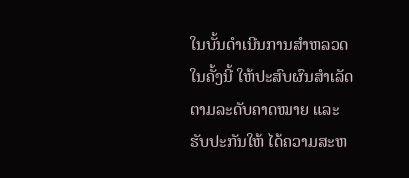ໃນບັ້ນດໍາເນີນການສໍາຫລວດ ໃນຄັ້ງນີ້ ໃຫ້ປະສົບຜົນສໍາເລັດ ຕາມລະດັບຄາດໝາຍ ແລະ ຮັບປະກັນໃຫ້ ໄດ້ຄວາມສະຫ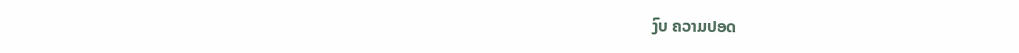ງົບ ຄວາມປອດ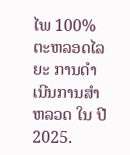ໄພ 100% ຕະຫລອດໄລຍະ ການດໍາເນີນການສໍາຫລວດ ໃນ ປີ 2025.